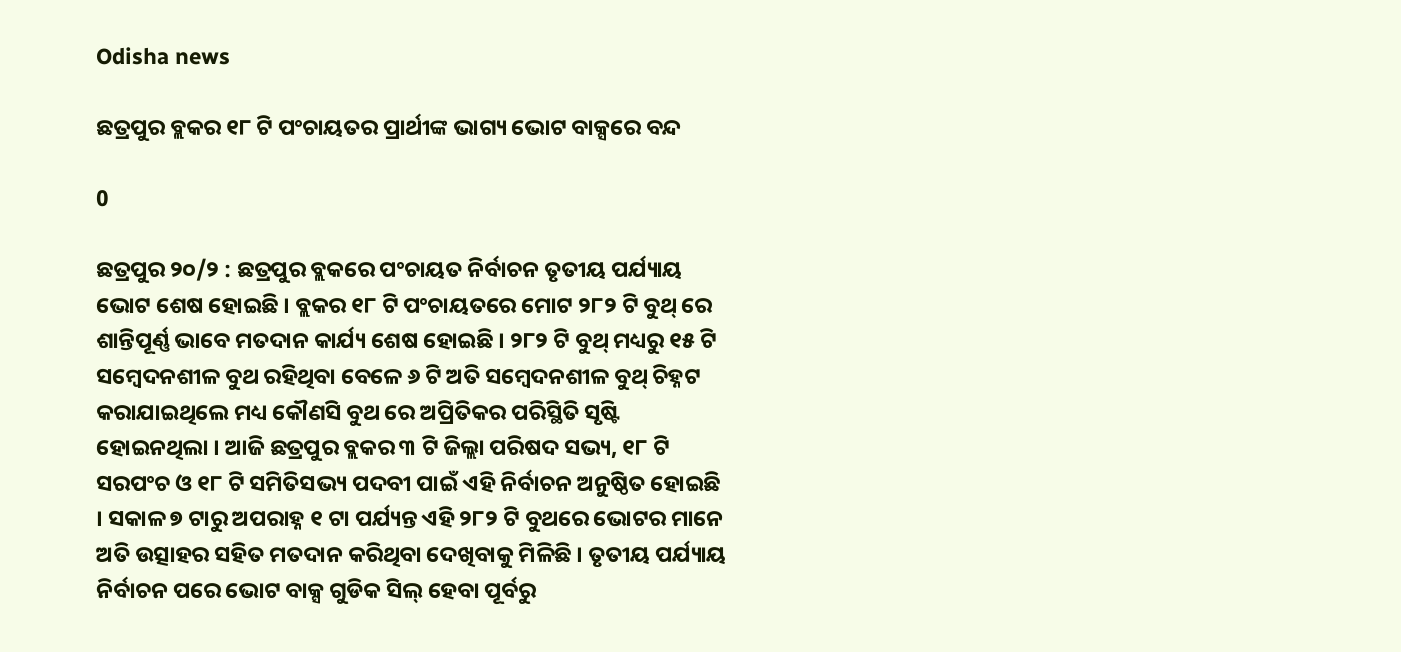Odisha news

ଛତ୍ରପୁର ବ୍ଲକର ୧୮ ଟି ପଂଚାୟତର ପ୍ରାର୍ଥୀଙ୍କ ଭାଗ୍ୟ ଭୋଟ ବାକ୍ସରେ ବନ୍ଦ

0

ଛତ୍ରପୁର ୨୦/୨ : ଛତ୍ରପୁର ବ୍ଲକରେ ପଂଚାୟତ ନିର୍ବାଚନ ତୃତୀୟ ପର୍ଯ୍ୟାୟ ଭୋଟ ଶେଷ ହୋଇଛି । ବ୍ଲକର ୧୮ ଟି ପଂଚାୟତରେ ମୋଟ ୨୮୨ ଟି ବୁଥ୍ ରେ ଶାନ୍ତିପୂର୍ଣ୍ଣ ଭାବେ ମତଦାନ କାର୍ଯ୍ୟ ଶେଷ ହୋଇଛି । ୨୮୨ ଟି ବୁଥ୍ ମଧ୍ୟରୁ ୧୫ ଟି ସମ୍ବେଦନଶୀଳ ବୁଥ ରହିଥିବା ବେଳେ ୬ ଟି ଅତି ସମ୍ବେଦନଶୀଳ ବୁଥ୍ ଚିହ୍ନଟ କରାଯାଇଥିଲେ ମଧ୍ୟ କୌଣସି ବୁଥ ରେ ଅପ୍ରିତିକର ପରିସ୍ଥିତି ସୃଷ୍ଟି ହୋଇନଥିଲା । ଆଜି ଛତ୍ରପୁର ବ୍ଲକର ୩ ଟି ଜିଲ୍ଲା ପରିଷଦ ସଭ୍ୟ, ୧୮ ଟି ସରପଂଚ ଓ ୧୮ ଟି ସମିତିସଭ୍ୟ ପଦବୀ ପାଇଁ ଏହି ନିର୍ବାଚନ ଅନୁଷ୍ଠିତ ହୋଇଛି । ସକାଳ ୭ ଟାରୁ ଅପରାହ୍ନ ୧ ଟା ପର୍ଯ୍ୟନ୍ତ ଏହି ୨୮୨ ଟି ବୁଥରେ ଭୋଟର ମାନେ ଅତି ଉତ୍ସାହର ସହିତ ମତଦାନ କରିଥିବା ଦେଖିବାକୁ ମିଳିଛି । ତୃତୀୟ ପର୍ଯ୍ୟାୟ ନିର୍ବାଚନ ପରେ ଭୋଟ ବାକ୍ସ ଗୁଡିକ ସିଲ୍ ହେବା ପୂର୍ବରୁ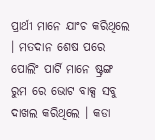ପ୍ରାର୍ଥୀ ମାନେ ଯାଂଚ କରିଥିଲେ । ମତଦାନ ଶେଷ ପରେ ପୋଲିଂ ପାର୍ଟି ମାନେ ଷ୍ଟ୍ରଙ୍ଗ ରୁମ ରେ ଭୋଟ ବାକ୍ସ ସବୁ ଦାଖଲ କରିଥିଲେ । କଡା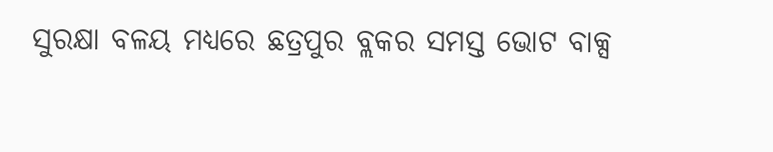ସୁରକ୍ଷା ବଳୟ ମଧ୍ୟରେ ଛତ୍ରପୁର ବ୍ଲକର ସମସ୍ତ ଭୋଟ ବାକ୍ସ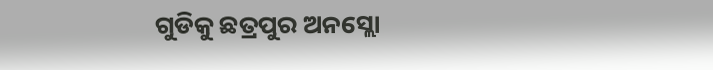ଗୁଡିକୁ ଛତ୍ରପୁର ଅନସ୍ଲୋ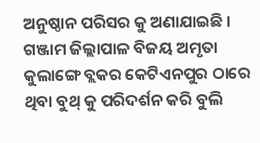ଅନୁଷ୍ଠାନ ପରିସର କୁ ଅଣାଯାଇଛି । ଗଞ୍ଜାମ ଜିଲ୍ଲାପାଳ ବିଜୟ ଅମୃତା କୁଲାଙ୍ଗେ ବ୍ଲକର କେଟିଏନପୁର ଠାରେ ଥିବା ବୁଥ୍ କୁ ପରିଦର୍ଶନ କରି ବୁଲି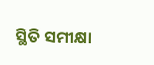ସ୍ଥିତି ସମୀକ୍ଷା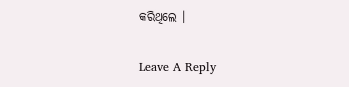କରିଥିଲେ ।

Leave A Reply